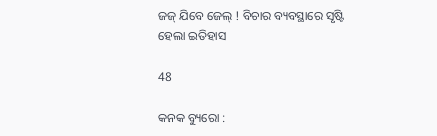ଜଜ୍ ଯିବେ ଜେଲ୍ ! ବିଚାର ବ୍ୟବସ୍ଥାରେ ସୃଷ୍ଟି ହେଲା ଇତିହାସ

48

କନକ ବ୍ୟୁରୋ :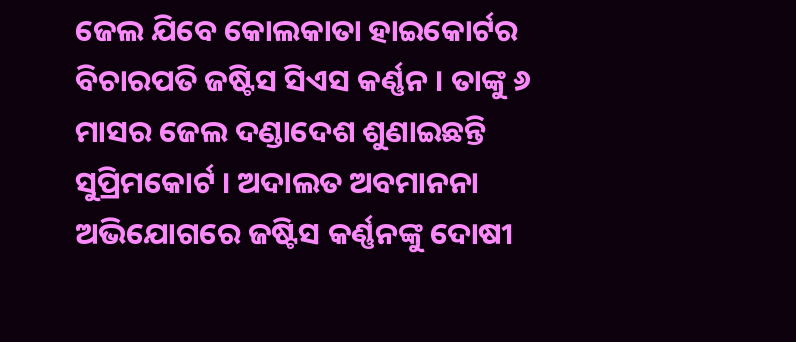ଜେଲ ଯିବେ କୋଲକାତା ହାଇକୋର୍ଟର ବିଚାରପତି ଜଷ୍ଟିସ ସିଏସ କର୍ଣ୍ଣନ । ତାଙ୍କୁ ୬ ମାସର ଜେଲ ଦଣ୍ଡାଦେଶ ଶୁଣାଇଛନ୍ତି ସୁପ୍ରିମକୋର୍ଟ । ଅଦାଲତ ଅବମାନନା ଅଭିଯୋଗରେ ଜଷ୍ଟିସ କର୍ଣ୍ଣନଙ୍କୁ ଦୋଷୀ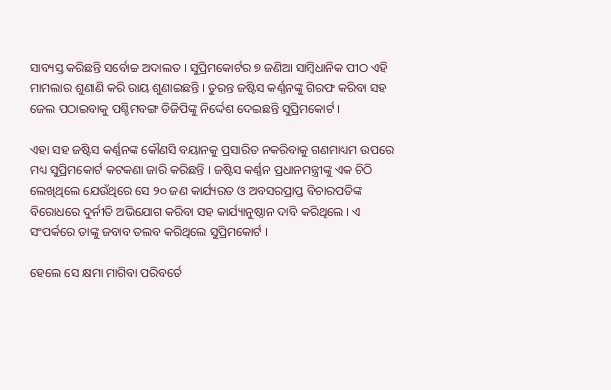ସାବ୍ୟସ୍ତ କରିଛନ୍ତି ସର୍ବୋଚ୍ଚ ଅଦାଲତ । ସୁପ୍ରିମକୋର୍ଟର ୭ ଜଣିଆ ସାମ୍ବିଧାନିକ ପୀଠ ଏହି ମାମଲାର ଶୁଣାଣି କରି ରାୟ ଶୁଣାଇଛନ୍ତି । ତୁରନ୍ତ ଜଷ୍ଟିସ କର୍ଣ୍ଣନଙ୍କୁ ଗିରଫ କରିବା ସହ ଜେଲ ପଠାଇବାକୁ ପଶ୍ଚିମବଙ୍ଗ ଡିଜିପିଙ୍କୁ ନିର୍ଦ୍ଦେଶ ଦେଇଛନ୍ତି ସୁପ୍ରିମକୋର୍ଟ ।

ଏହା ସହ ଜଷ୍ଟିସ କର୍ଣ୍ଣନଙ୍କ କୌଣସି ବୟାନକୁ ପ୍ରସାରିତ ନକରିବାକୁ ଗଣମାଧ୍ୟମ ଉପରେ ମଧ୍ୟ ସୁପ୍ରିମକୋର୍ଟ କଟକଣା ଜାରି କରିଛନ୍ତି । ଜଷ୍ଟିସ କର୍ଣ୍ଣନ ପ୍ରଧାନମନ୍ତ୍ରୀଙ୍କୁ ଏକ ଚିଠି ଲେଖିଥିଲେ ଯେଉଁଥିରେ ସେ ୨୦ ଜଣ କାର୍ଯ୍ୟରତ ଓ ଅବସରପ୍ରାପ୍ତ ବିଚାରପତିଙ୍କ ବିରୋଧରେ ଦୁର୍ନୀତି ଅଭିଯୋଗ କରିବା ସହ କାର୍ଯ୍ୟାନୁଷ୍ଠାନ ଦାବି କରିଥିଲେ । ଏ ସଂପର୍କରେ ତାଙ୍କୁ ଜବାବ ତଲବ କରିଥିଲେ ସୁପ୍ରିମକୋର୍ଟ ।

ହେଲେ ସେ କ୍ଷମା ମାଗିବା ପରିବର୍ତେ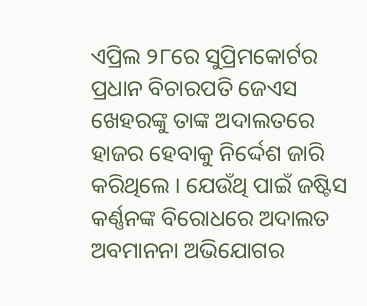ଏପ୍ରିଲ ୨୮ରେ ସୁପ୍ରିମକୋର୍ଟର ପ୍ରଧାନ ବିଚାରପତି ଜେଏସ ଖେହରଙ୍କୁ ତାଙ୍କ ଅଦାଲତରେ ହାଜର ହେବାକୁ ନିର୍ଦ୍ଦେଶ ଜାରି କରିଥିଲେ । ଯେଉଁଥି ପାଇଁ ଜଷ୍ଟିସ କର୍ଣ୍ଣନଙ୍କ ବିରୋଧରେ ଅଦାଲତ ଅବମାନନା ଅଭିଯୋଗର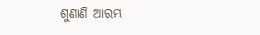ଶୁଣାଣି ଆରମ୍ଭ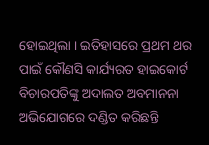ହୋଇଥିଲା । ଇତିହାସରେ ପ୍ରଥମ ଥର ପାଇଁ କୌଣସି କାର୍ଯ୍ୟରତ ହାଇକୋର୍ଟ ବିଚାରପତିଙ୍କୁ ଅଦାଲତ ଅବମାନନା ଅଭିଯୋଗରେ ଦଣ୍ଡିତ କରିଛନ୍ତି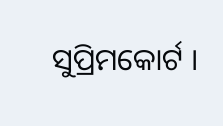ସୁପ୍ରିମକୋର୍ଟ ।